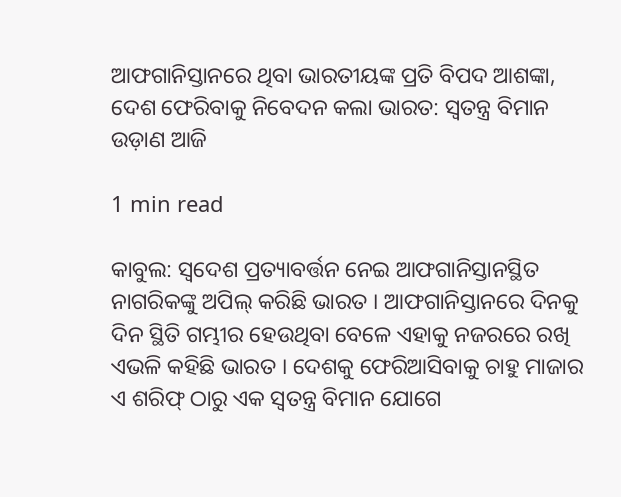ଆଫଗାନିସ୍ତାନରେ ଥିବା ଭାରତୀୟଙ୍କ ପ୍ରତି ବିପଦ ଆଶଙ୍କା, ଦେଶ ଫେରିବାକୁ ନିବେଦନ କଲା ଭାରତ: ସ୍ୱତନ୍ତ୍ର ବିମାନ ଉଡ଼ାଣ ଆଜି

1 min read

କାବୁଲ: ସ୍ୱଦେଶ ପ୍ରତ୍ୟାବର୍ତ୍ତନ ନେଇ ଆଫଗାନିସ୍ତାନସ୍ଥିତ ନାଗରିକଙ୍କୁ ଅପିଲ୍ କରିଛି ଭାରତ । ଆଫଗାନିସ୍ତାନରେ ଦିନକୁ ଦିନ ସ୍ଥିତି ଗମ୍ଭୀର ହେଉଥିବା ବେଳେ ଏହାକୁ ନଜରରେ ରଖି ଏଭଳି କହିଛି ଭାରତ । ଦେଶକୁ ଫେରିଆସିବାକୁ ଚାହୁ ମାଜାର ଏ ଶରିଫ୍ ଠାରୁ ଏକ ସ୍ୱତନ୍ତ୍ର ବିମାନ ଯୋଗେ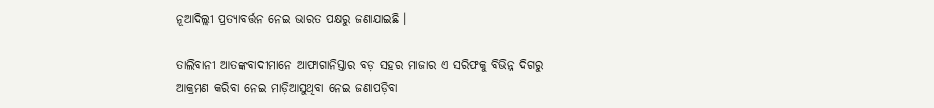ନୂଆଦିଲ୍ଲୀ ପ୍ରତ୍ୟାବର୍ତ୍ତନ ନେଇ ଭାରତ ପକ୍ଷରୁ ଜଣାଯାଇଛି ।

ତାଲିବାନୀ ଆତଙ୍କବାଦୀମାନେ ଆଫାଗାନିସ୍ତାର ବଡ଼ ସହର ମାଜାର ଏ ସରିଫକୁ ବିଭିନ୍ନ ଦିଗରୁ ଆକ୍ରମଣ କରିବା ନେଇ ମାଡ଼ିଆସୁଥିବା ନେଇ ଜଣାପଡ଼ିବା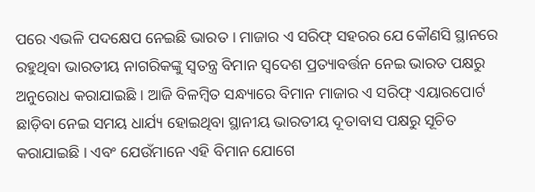ପରେ ଏଭଳି ପଦକ୍ଷେପ ନେଇଛି ଭାରତ । ମାଜାର ଏ ସରିଫ୍ ସହରର ଯେ କୌଣସି ସ୍ଥାନରେ ରହୁଥିବା ଭାରତୀୟ ନାଗରିକଙ୍କୁ ସ୍ୱତନ୍ତ୍ର ବିମାନ ସ୍ୱଦେଶ ପ୍ରତ୍ୟାବର୍ତ୍ତନ ନେଇ ଭାରତ ପକ୍ଷରୁ ଅନୁରୋଧ କରାଯାଇଛି । ଆଜି ବିଳମ୍ୱିତ ସନ୍ଧ୍ୟାରେ ବିମାନ ମାଜାର ଏ ସରିଫ୍ ଏୟାରପୋର୍ଟ ଛାଡ଼ିବା ନେଇ ସମୟ ଧାର୍ଯ୍ୟ ହୋଇଥିବା ସ୍ଥାନୀୟ ଭାରତୀୟ ଦୂତାବାସ ପକ୍ଷରୁ ସୂଚିତ କରାଯାଇଛି । ଏବଂ ଯେଉଁମାନେ ଏହି ବିମାନ ଯୋଗେ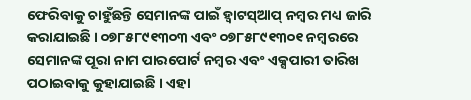ଫେରିବାକୁ ଚାହୁଁଛନ୍ତି ସେମାନଙ୍କ ପାଇଁ ହ୍ୱାଟସ୍‌ଆପ୍ ନମ୍ୱର ମଧ୍ୟ ଜାରି କରାଯାଇଛି । ୦୭୮୫୮୯୧୩୦୩ ଏବଂ ୦୭୮୫୮୯୧୩୦୧ ନମ୍ୱରରେ ସେମାନଙ୍କ ପୂରା ନାମ ପାରପୋର୍ଟ ନମ୍ୱର ଏବଂ ଏକ୍ସପାରୀ ତାରିଖ  ପଠାଇବାକୁ କୁହାଯାଇଛି । ଏହା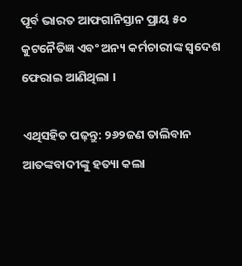ପୂର୍ବ ଭାରତ ଆଫଗାନିସ୍ତାନ ପ୍ରାୟ ୫୦ କୁଟନୈତିଜ୍ଞ ଏବଂ ଅନ୍ୟ କର୍ମଚାରୀଙ୍କ ସ୍ୱଦେଶ ଫେରାଇ ଆଣିଥିଲା ।

ଏଥିସହିତ ପଢ଼ନ୍ତୁ: ୨୬୨ଜଣ ତାଲିବାନ ଆତଙ୍କବାଦୀଙ୍କୁ ହତ୍ୟା କଲା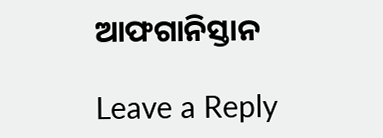ଆଫଗାନିସ୍ତାନ

Leave a Reply